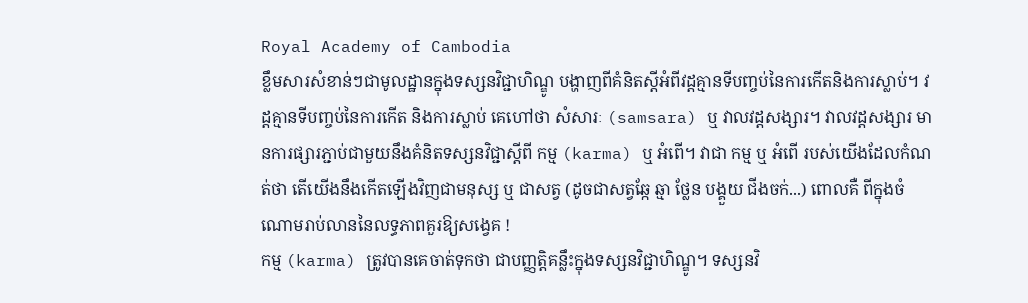Royal Academy of Cambodia
ខ្លឹមសារសំខាន់ៗជាមូលដ្ឋានក្នុងទស្សនវិជ្ជាហិណ្ឌូ បង្ហាញពីគំនិតស្តីអំពីវដ្តគ្មានទីបញ្ចប់នៃការកើតនិងការស្លាប់។ វដ្តគ្មានទីបញ្ចប់នៃការកើត និងការស្លាប់ គេហៅថា សំសារៈ (samsara) ឬ វាលវដ្តសង្សារ។ វាលវដ្តសង្សារ មានការផ្សារភ្ជាប់ជាមួយនឹងគំនិតទស្សនវិជ្ជាស្តីពី កម្ម (karma) ឬ អំពើ។ វាជា កម្ម ឬ អំពើ របស់យើងដែលកំណត់ថា តើយើងនឹងកើតឡើងវិញជាមនុស្ស ឬ ជាសត្វ (ដូចជាសត្វឆ្កែ ឆ្មា ថ្លែន បង្គួយ ជីងចក់...) ពោលគឺ ពីក្នុងចំណោមរាប់លាននៃលទ្ធភាពគួរឱ្យសង្វេគ !
កម្ម (karma) ត្រូវបានគេចាត់ទុកថា ជាបញ្ញត្តិគន្លឹះក្នុងទស្សនវិជ្ជាហិណ្ឌូ។ ទស្សនវិ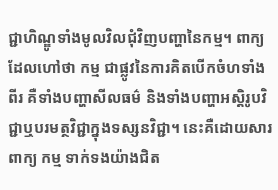ជ្ជាហិណ្ឌូទាំងមូលវិលជុំវិញបញ្ហានៃកម្ម។ ពាក្យដែលហៅថា កម្ម ជាផ្លូវនៃការគិតបើកចំហទាំងពីរ គឺទាំងបញ្ហាសីលធម៌ និងទាំងបញ្ហាអស្តិរូបវិជ្ជាឬបរមត្ថវិជ្ជាក្នុងទស្សនវិជ្ជា។ នេះគឺដោយសារពាក្យ កម្ម ទាក់ទងយ៉ាងជិត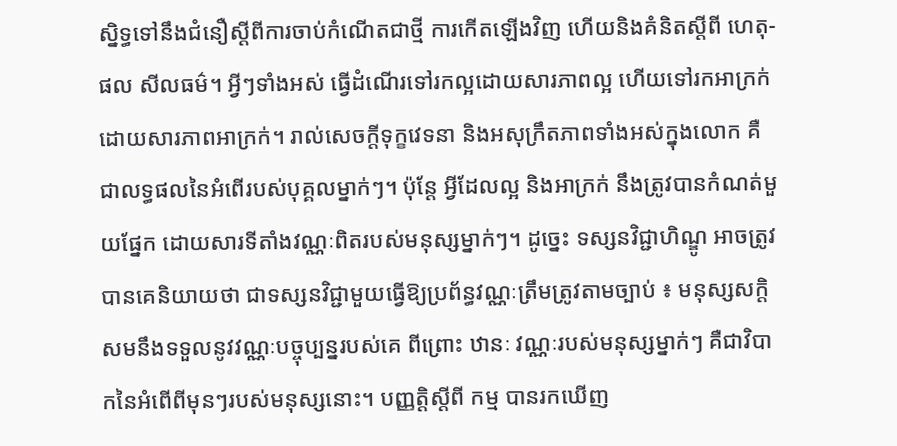ស្និទ្ធទៅនឹងជំនឿស្តីពីការចាប់កំណើតជាថ្មី ការកើតឡើងវិញ ហើយនិងគំនិតស្តីពី ហេតុ-ផល សីលធម៌។ អ្វីៗទាំងអស់ ធ្វើដំណើរទៅរកល្អដោយសារភាពល្អ ហើយទៅរកអាក្រក់ដោយសារភាពអាក្រក់។ រាល់សេចក្តីទុក្ខវេទនា និងអសុក្រឹតភាពទាំងអស់ក្នុងលោក គឺជាលទ្ធផលនៃអំពើរបស់បុគ្គលម្នាក់ៗ។ ប៉ុន្តែ អ្វីដែលល្អ និងអាក្រក់ នឹងត្រូវបានកំណត់មួយផ្នែក ដោយសារទីតាំងវណ្ណៈពិតរបស់មនុស្សម្នាក់ៗ។ ដូច្នេះ ទស្សនវិជ្ជាហិណ្ឌូ អាចត្រូវបានគេនិយាយថា ជាទស្សនវិជ្ជាមួយធ្វើឱ្យប្រព័ន្ធវណ្ណៈត្រឹមត្រូវតាមច្បាប់ ៖ មនុស្សសក្តិសមនឹងទទួលនូវវណ្ណៈបច្ចុប្បន្នរបស់គេ ពីព្រោះ ឋានៈ វណ្ណៈរបស់មនុស្សម្នាក់ៗ គឺជាវិបាកនៃអំពើពីមុនៗរបស់មនុស្សនោះ។ បញ្ញត្តិស្តីពី កម្ម បានរកឃើញ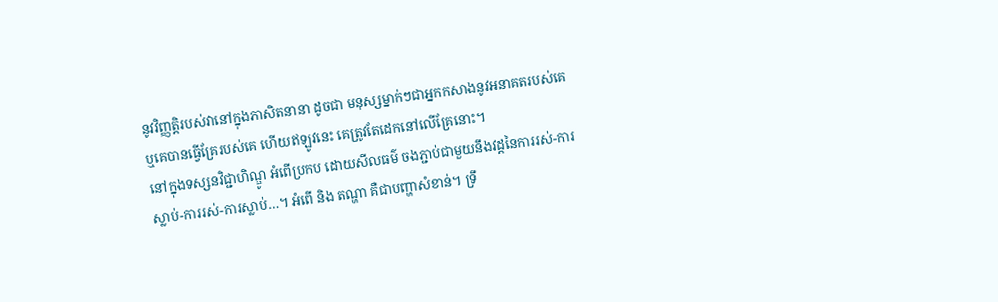នូវវិញ្ញត្តិរបស់វានៅក្នុងភាសិតនានា ដូចជា មនុស្សម្នាក់ៗជាអ្នកកសាងនូវអនាគតរបស់គេ ឬគេបានធ្វើគ្រែរបស់គេ ហើយឥឡូវនេះ គេត្រូវតែដេកនៅលើគ្រែនោះ។
នៅក្នុងទស្សនវិជ្ជាហិណ្ឌូ អំពើប្រកប ដោយសីលធម៌ ចងភ្ជាប់ជាមួយនឹងវដ្តនៃការរស់-ការស្លាប់-ការរស់-ការស្លាប់…។ អំពើ និង តណ្ហា គឺជាបញ្ហាសំខាន់។ ទ្រឹ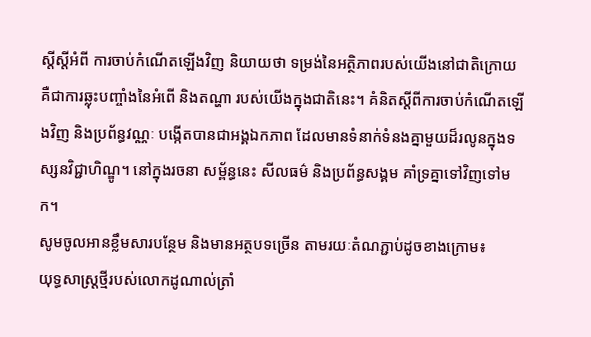ស្តីស្តីអំពី ការចាប់កំណើតឡើងវិញ និយាយថា ទម្រង់នៃអត្ថិភាពរបស់យើងនៅជាតិក្រោយ គឺជាការឆ្លុះបញ្ចាំងនៃអំពើ និងតណ្ហា របស់យើងក្នុងជាតិនេះ។ គំនិតស្តីពីការចាប់កំណើតឡើងវិញ និងប្រព័ន្ធវណ្ណៈ បង្កើតបានជាអង្គឯកភាព ដែលមានទំនាក់ទំនងគ្នាមួយដ៏រលូនក្នុងទស្សនវិជ្ជាហិណ្ឌូ។ នៅក្នុងរចនា សម្ព័ន្ធនេះ សីលធម៌ និងប្រព័ន្ធសង្គម គាំទ្រគ្នាទៅវិញទៅមក។
សូមចូលអានខ្លឹមសារបន្ថែម និងមានអត្ថបទច្រើន តាមរយៈតំណភ្ជាប់ដូចខាងក្រោម៖
យុទ្ធសាស្ត្រថ្មីរបស់លោកដូណាល់ត្រាំ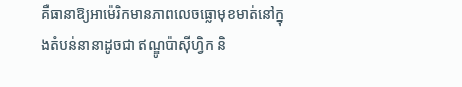គឺធានាឱ្យអាម៉េរិកមានភាពលេចធ្លោមុខមាត់នៅក្នុងតំបន់នានាដូចជា ឥណ្ឌូប៉ាស៊ីហ្វិក និ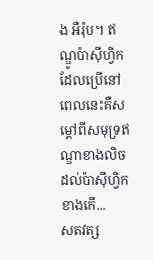ង អឺរ៉ុប។ ឥណ្ឌូប៉ាស៊ីហ្វិក ដែលប្រើនៅពេលនេះគឺសម្តៅពីសមុទ្រឥណ្ឌាខាងលិចដល់ប៉ាស៊ីហ្វិកខាងកើ...
សតវត្ស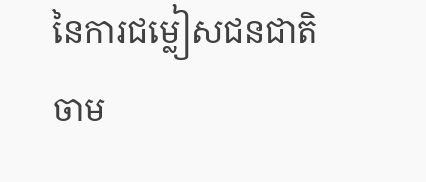នៃការជម្លៀសជនជាតិចាម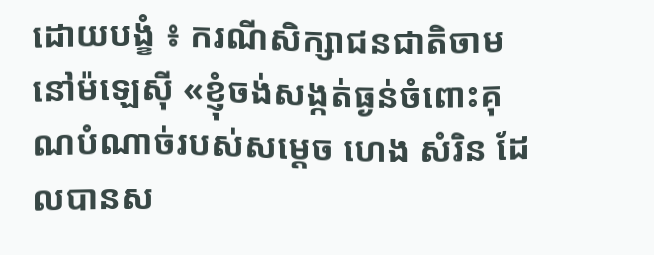ដោយបង្ខំ ៖ ករណីសិក្សាជនជាតិចាមនៅម៉ឡេស៊ី «ខ្ញុំចង់សង្កត់ធ្ងន់ចំពោះគុណបំណាច់របស់សម្តេច ហេង សំរិន ដែលបានស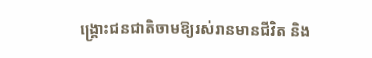ង្គ្រោះជនជាតិចាមឱ្យរស់រានមានជីវិត និង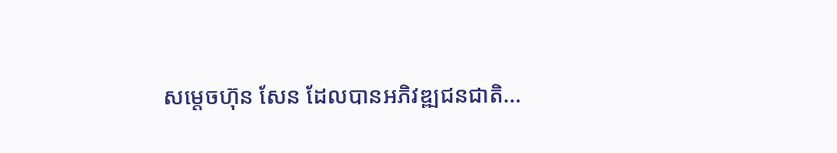សម្តេចហ៊ុន សែន ដែលបានអភិវឌ្ឍជនជាតិ...